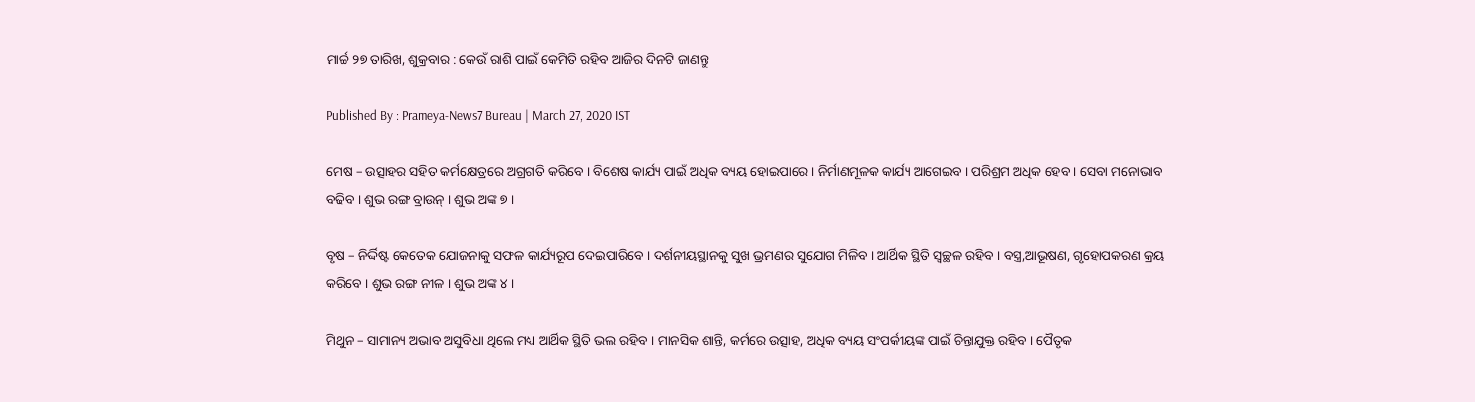ମାର୍ଚ୍ଚ ୨୭ ତାରିଖ, ଶୁକ୍ରବାର : କେଉଁ ରାଶି ପାଇଁ କେମିତି ରହିବ ଆଜିର ଦିନଟି ଜାଣନ୍ତୁ

Published By : Prameya-News7 Bureau | March 27, 2020 IST

ମେଷ – ଉତ୍ସାହର ସହିତ କର୍ମକ୍ଷେତ୍ରରେ ଅଗ୍ରଗତି କରିବେ । ବିଶେଷ କାର୍ଯ୍ୟ ପାଇଁ ଅଧିକ ବ୍ୟୟ ହୋଇପାରେ । ନିର୍ମାଣମୂଳକ କାର୍ଯ୍ୟ ଆଗେଇବ । ପରିଶ୍ରମ ଅଧିକ ହେବ । ସେବା ମନୋଭାବ ବଢିବ । ଶୁଭ ରଙ୍ଗ ବ୍ରାଉନ୍ । ଶୁଭ ଅଙ୍କ ୭ ।

ବୃଷ – ନିର୍ଦ୍ଦିଷ୍ଟ କେତେକ ଯୋଜନାକୁ ସଫଳ କାର୍ଯ୍ୟରୂପ ଦେଇପାରିବେ । ଦର୍ଶନୀୟସ୍ଥାନକୁ ସୁଖ ଭ୍ରମଣର ସୁଯୋଗ ମିଳିବ । ଆର୍ଥିକ ସ୍ଥିତି ସ୍ୱଚ୍ଛଳ ରହିବ । ବସ୍ତ୍ର,ଆଭୂଷଣ, ଗୃହୋପକରଣ କ୍ରୟ କରିବେ । ଶୁଭ ରଙ୍ଗ ନୀଳ । ଶୁଭ ଅଙ୍କ ୪ ।

ମିଥୁନ – ସାମାନ୍ୟ ଅଭାବ ଅସୁବିଧା ଥିଲେ ମଧ୍ୟ ଆର୍ଥିକ ସ୍ଥିତି ଭଲ ରହିବ । ମାନସିକ ଶାନ୍ତି, କର୍ମରେ ଉତ୍ସାହ, ଅଧିକ ବ୍ୟୟ ସଂପର୍କୀୟଙ୍କ ପାଇଁ ଚିନ୍ତାଯୁକ୍ତ ରହିବ । ପୈତୃକ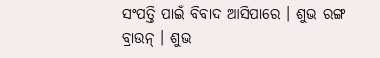ସଂପତ୍ତି ପାଇଁ ବିବାଦ ଆସିପାରେ । ଶୁଭ ରଙ୍ଗ ବ୍ରାଉନ୍ । ଶୁଭ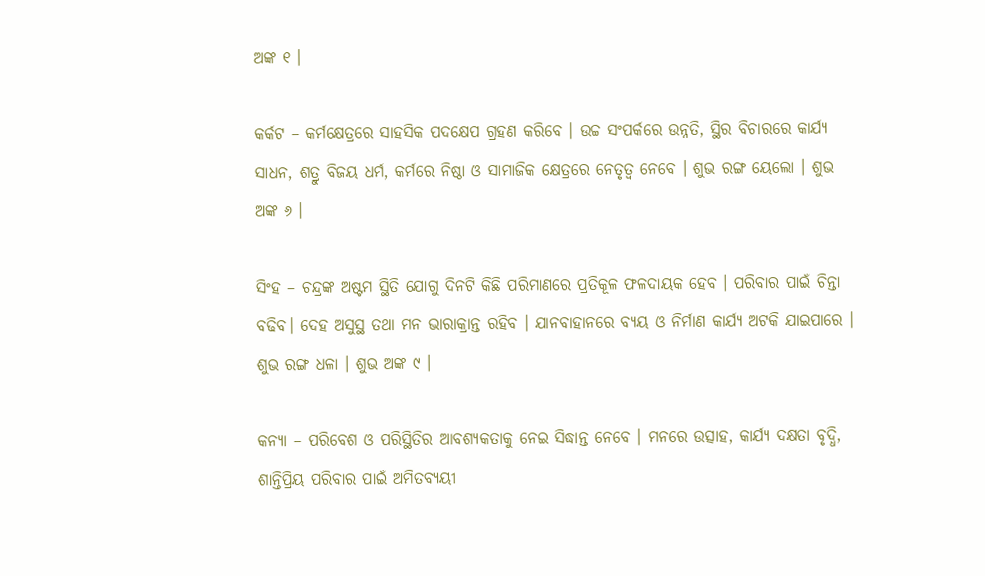ଅଙ୍କ ୧ ।

କର୍କଟ – କର୍ମକ୍ଷେତ୍ରରେ ସାହସିକ ପଦକ୍ଷେପ ଗ୍ରହଣ କରିବେ । ଉଚ୍ଚ ସଂପର୍କରେ ଉନ୍ନତି, ସ୍ଥିର ବିଚାରରେ କାର୍ଯ୍ୟ ସାଧନ, ଶତ୍ରୁ ବିଜୟ ଧର୍ମ, କର୍ମରେ ନିଷ୍ଠା ଓ ସାମାଜିକ କ୍ଷେତ୍ରରେ ନେତୃତ୍ୱ ନେବେ । ଶୁଭ ରଙ୍ଗ ୟେଲୋ । ଶୁଭ ଅଙ୍କ ୬ ।

ସିଂହ – ଚନ୍ଦ୍ରଙ୍କ ଅଷ୍ଟମ ସ୍ଥିତି ଯୋଗୁ ଦିନଟି କିଛି ପରିମାଣରେ ପ୍ରତିକୂଳ ଫଳଦାୟକ ହେବ । ପରିବାର ପାଇଁ ଚିନ୍ତା ବଢିବ। ଦେହ ଅସୁସ୍ଥ ତଥା ମନ ଭାରାକ୍ରାନ୍ତ ରହିବ । ଯାନବାହାନରେ ବ୍ୟୟ ଓ ନିର୍ମାଣ କାର୍ଯ୍ୟ ଅଟକି ଯାଇପାରେ । ଶୁଭ ରଙ୍ଗ ଧଳା । ଶୁଭ ଅଙ୍କ ୯ ।

କନ୍ୟା – ପରିବେଶ ଓ ପରିସ୍ଥିତିର ଆବଶ୍ୟକତାକୁ ନେଇ ସିଦ୍ଧାନ୍ତ ନେବେ । ମନରେ ଉତ୍ସାହ, କାର୍ଯ୍ୟ ଦକ୍ଷତା ବୃଦ୍ଧି, ଶାନ୍ତିପ୍ରିୟ ପରିବାର ପାଇଁ ଅମିତବ୍ୟୟୀ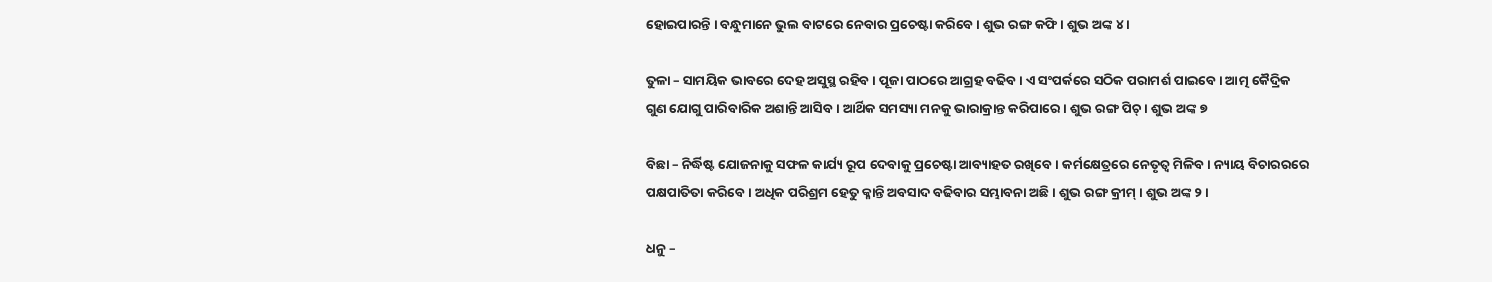ହୋଇପାରନ୍ତି । ବନ୍ଧୁମାନେ ଭୁଲ ବାଟରେ ନେବାର ପ୍ରଚେଷ୍ଟା କରିବେ । ଶୁଭ ରଙ୍ଗ କଫି । ଶୁଭ ଅଙ୍କ ୪ ।

ତୁଳା – ସାମୟିକ ଭାବରେ ଦେହ ଅସୁସ୍ଥ ରହିବ । ପୂଜା ପାଠରେ ଆଗ୍ରହ ବଢିବ । ଏ ସଂପର୍କରେ ସଠିକ ପରାମର୍ଶ ପାଇବେ । ଆତ୍ମ କୈଦ୍ରିକ ଗୁଣ ଯୋଗୁ ପାରିବାରିକ ଅଶାନ୍ତି ଆସିବ । ଆର୍ଥିକ ସମସ୍ୟା ମନକୁ ଭାରାକ୍ରାନ୍ତ କରିପାରେ । ଶୁଭ ରଙ୍ଗ ପିଚ୍ । ଶୁଭ ଅଙ୍କ ୭

ବିଛା – ନିର୍ଦ୍ଧିଷ୍ଟ ଯୋଜନାକୁ ସଫଳ କାର୍ଯ୍ୟ ରୂପ ଦେବାକୁ ପ୍ରଚେଷ୍ଟା ଆବ୍ୟାହତ ରଖିବେ । କର୍ମକ୍ଷେତ୍ରରେ ନେତୃତ୍ୱ ମିଳିବ। ନ୍ୟାୟ ବିଚାରରରେ ପକ୍ଷପାତିତା କରିବେ । ଅଧିକ ପରିଶ୍ରମ ହେତୁ କ୍ଳାନ୍ତି ଅବସାଦ ବଢିବାର ସମ୍ଭାବନା ଅଛି । ଶୁଭ ରଙ୍ଗ କ୍ରୀମ୍ । ଶୁଭ ଅଙ୍କ ୨ ।

ଧନୁ –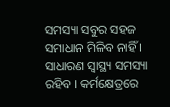ସମସ୍ୟା ସବୁର ସହଜ ସମାଧାନ ମିଳିବ ନାହିଁ । ସାଧାରଣ ସ୍ୱାସ୍ଥ୍ୟ ସମସ୍ୟା ରହିବ । କର୍ମକ୍ଷେତ୍ରରେ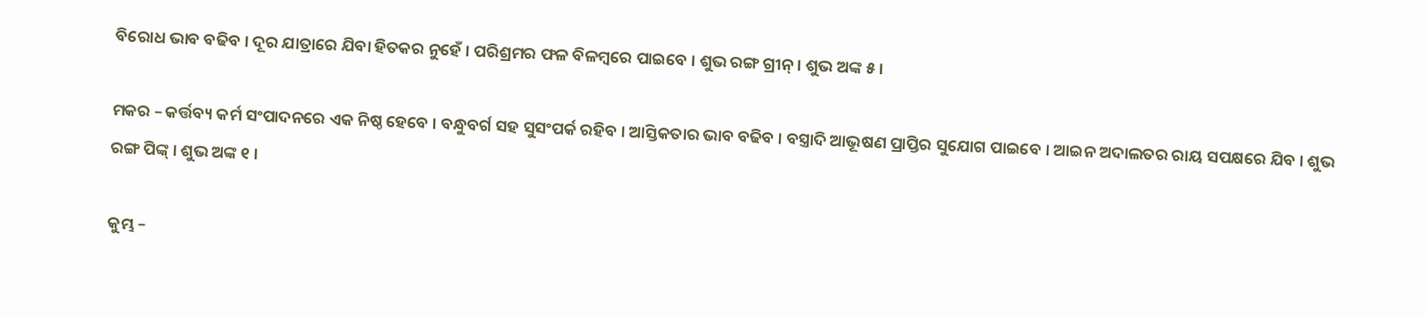ବିରୋଧ ଭାବ ବଢିବ । ଦୂର ଯାତ୍ରାରେ ଯିବା ହିତକର ନୁହେଁ । ପରିଶ୍ରମର ଫଳ ବିଳମ୍ବରେ ପାଇବେ । ଶୁଭ ରଙ୍ଗ ଗ୍ରୀନ୍ । ଶୁଭ ଅଙ୍କ ୫ ।

ମକର – କର୍ତ୍ତବ୍ୟ କର୍ମ ସଂପାଦନରେ ଏକ ନିଷ୍ଠ ହେବେ । ବନ୍ଧୁବର୍ଗ ସହ ସୁସଂପର୍କ ରହିବ । ଆସ୍ତିକତାର ଭାବ ବଢିବ । ବସ୍ତ୍ରାଦି ଆଭୂଷଣ ପ୍ରାପ୍ତିର ସୁଯୋଗ ପାଇବେ । ଆଇନ ଅଦାଲତର ରାୟ ସପକ୍ଷରେ ଯିବ । ଶୁଭ ରଙ୍ଗ ପିଙ୍କ୍ । ଶୁଭ ଅଙ୍କ ୧ ।

କୁମ୍ଭ –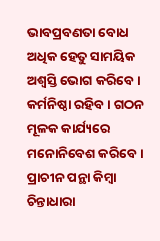ଭାବପ୍ରବଣତା ବୋଧ ଅଧିକ ହେତୁ ସାମୟିକ ଅଶ୍ୱସ୍ତି ଭୋଗ କରିବେ । କର୍ମନିଷ୍ଠା ରହିବ । ଗଠନ ମୂଳକ କାର୍ଯ୍ୟରେ ମନୋନିବେଶ କରିବେ । ପ୍ରାଚୀନ ପନ୍ଥା କିମ୍ବା ଚିନ୍ତାଧାରା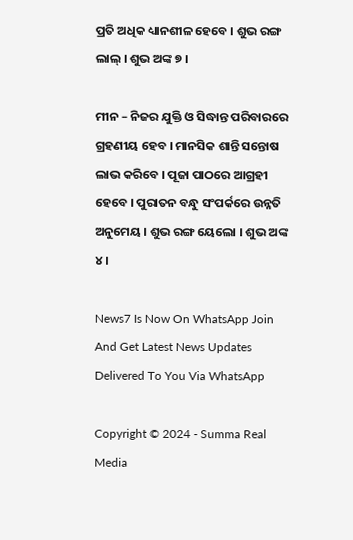ପ୍ରତି ଅଧିକ ଧ୍ୟାନଶୀଳ ହେବେ । ଶୁଭ ରଙ୍ଗ ଲାଲ୍ । ଶୁଭ ଅଙ୍କ ୭ ।

ମୀନ – ନିଜର ଯୁକ୍ତି ଓ ସିଦ୍ଧାନ୍ତ ପରିବାରରେ ଗ୍ରହଣୀୟ ହେବ । ମାନସିକ ଶାନ୍ତି ସନ୍ତୋଷ ଲାଭ କରିବେ । ପୂଜା ପାଠରେ ଆଗ୍ରହୀ ହେବେ । ପୁରାତନ ବନ୍ଧୁ ସଂପର୍କରେ ଉନ୍ନତି ଅନୁମେୟ । ଶୁଭ ରଙ୍ଗ ୟେଲୋ । ଶୁଭ ଅଙ୍କ ୪ ।

News7 Is Now On WhatsApp Join And Get Latest News Updates Delivered To You Via WhatsApp

Copyright © 2024 - Summa Real Media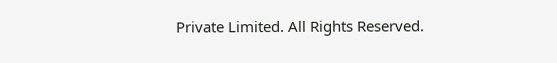Private Limited. All Rights Reserved.